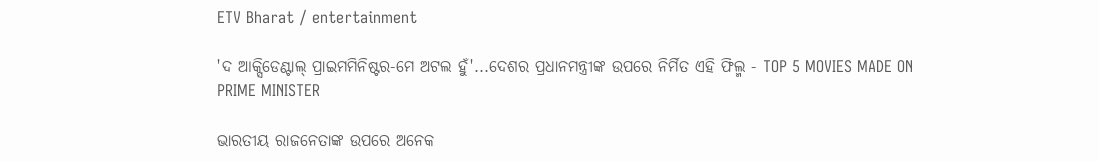ETV Bharat / entertainment

'ଦ ଆକ୍ସିଡେଣ୍ଟାଲ୍ ପ୍ରାଇମମିନିଷ୍ଟର-ମେ ଅଟଲ ହୁଁ'...ଦେଶର ପ୍ରଧାନମନ୍ତ୍ରୀଙ୍କ ଉପରେ ନିର୍ମିତ ଏହି ଫିଲ୍ମ - TOP 5 MOVIES MADE ON PRIME MINISTER

ଭାରତୀୟ ରାଜନେତାଙ୍କ ଉପରେ ଅନେକ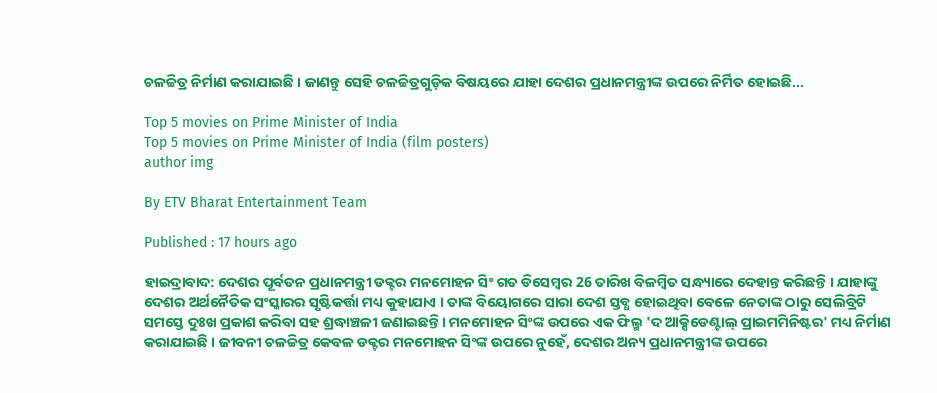ଚଳଚ୍ଚିତ୍ର ନିର୍ମାଣ କରାଯାଇଛି । ଜାଣନ୍ତୁ ସେହି ଚଳଚ୍ଚିତ୍ରଗୁଡ଼ିକ ବିଷୟରେ ଯାହା ଦେଶର ପ୍ରଧାନମନ୍ତ୍ରୀଙ୍କ ଉପରେ ନିର୍ମିତ ହୋଇଛି...

Top 5 movies on Prime Minister of India
Top 5 movies on Prime Minister of India (film posters)
author img

By ETV Bharat Entertainment Team

Published : 17 hours ago

ହାଇଦ୍ରାବାଦ: ଦେଶର ପୂର୍ବତନ ପ୍ରଧାନମନ୍ତ୍ରୀ ଡକ୍ଟର ମନମୋହନ ସିଂ ଗତ ଡିସେମ୍ବର 26 ତାରିଖ ବିଳମ୍ୱିତ ସନ୍ଧ୍ୟାରେ ଦେହାନ୍ତ କରିଛନ୍ତି । ଯାହାଙ୍କୁ ଦେଶର ଅର୍ଥନୈତିକ ସଂସ୍କାରର ସୃଷ୍ଟିକର୍ତ୍ତା ମଧ୍ୟ କୁହାଯାଏ । ତାଙ୍କ ବିୟୋଗରେ ସାରା ଦେଶ ସ୍ତବ୍ଧ ହୋଇଥିବା ବେଳେ ନେତାଙ୍କ ଠାରୁ ସେଲିବ୍ରିଟି ସମସ୍ତେ ଦୁଃଖ ପ୍ରକାଶ କରିବା ସହ ଶ୍ରଦ୍ଧାଞ୍ଚଳୀ ଜଣାଇଛନ୍ତି । ମନମୋହନ ସିଂଙ୍କ ଉପରେ ଏକ ଫିଲ୍ମ 'ଦ ଆକ୍ସିଡେଣ୍ଟାଲ୍ ପ୍ରାଇମମିନିଷ୍ଟର' ମଧ୍ୟ ନିର୍ମାଣ କରାଯାଇଛି । ଜୀବନୀ ଚଳଚ୍ଚିତ୍ର କେବଳ ଡକ୍ଟର ମନମୋହନ ସିଂଙ୍କ ଉପରେ ନୁହେଁ, ଦେଶର ଅନ୍ୟ ପ୍ରଧାନମନ୍ତ୍ରୀଙ୍କ ଉପରେ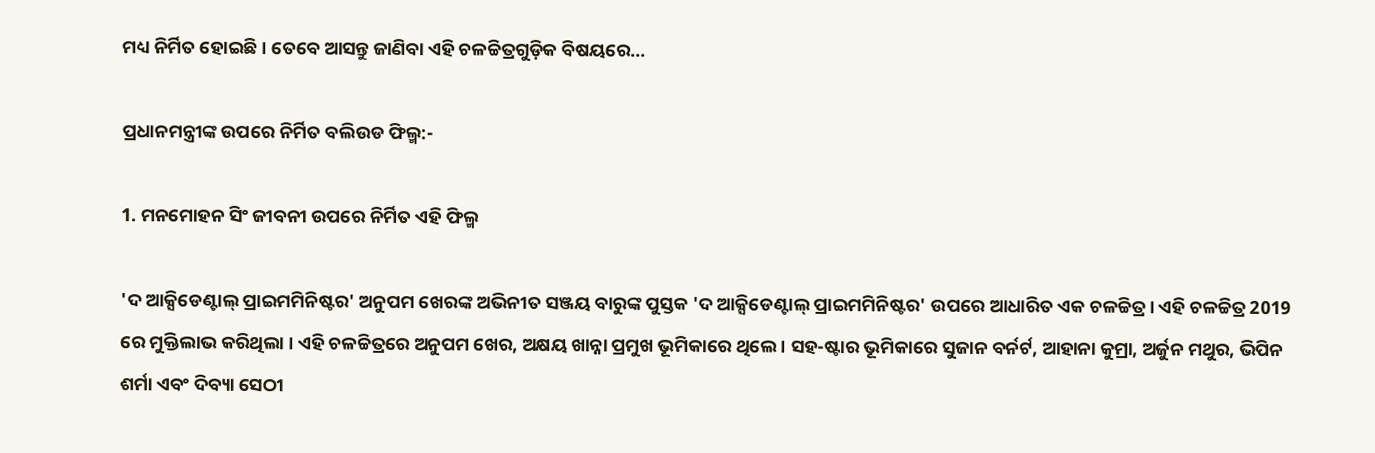ମଧ୍ୟ ନିର୍ମିତ ହୋଇଛି। ତେବେ ଆସନ୍ତୁ ଜାଣିବା ଏହି ଚଳଚ୍ଚିତ୍ରଗୁଡ଼ିକ ବିଷୟରେ...

ପ୍ରଧାନମନ୍ତ୍ରୀଙ୍କ ଉପରେ ନିର୍ମିତ ବଲିଉଡ ଫିଲ୍ମ:-

1. ମନମୋହନ ସିଂ ଜୀବନୀ ଉପରେ ନିର୍ମିତ ଏହି ଫିଲ୍ମ

'ଦ ଆକ୍ସିଡେଣ୍ଟାଲ୍ ପ୍ରାଇମମିନିଷ୍ଟର' ଅନୁପମ ଖେରଙ୍କ ଅଭିନୀତ ସଞ୍ଜୟ ବାରୁଙ୍କ ପୁସ୍ତକ 'ଦ ଆକ୍ସିଡେଣ୍ଟାଲ୍ ପ୍ରାଇମମିନିଷ୍ଟର' ଉପରେ ଆଧାରିତ ଏକ ଚଳଚ୍ଚିତ୍ର। ଏହି ଚଳଚ୍ଚିତ୍ର 2019 ରେ ମୁକ୍ତିଲାଭ କରିଥିଲା । ଏହି ଚଳଚ୍ଚିତ୍ରରେ ଅନୁପମ ଖେର, ଅକ୍ଷୟ ଖାନ୍ନା ପ୍ରମୁଖ ଭୂମିକାରେ ଥିଲେ । ସହ-ଷ୍ଟାର ଭୂମିକାରେ ସୁଜାନ ବର୍ନର୍ଟ, ଆହାନା କୁମ୍ରା, ଅର୍ଜୁନ ମଥୁର, ଭିପିନ ଶର୍ମା ଏବଂ ଦିବ୍ୟା ସେଠୀ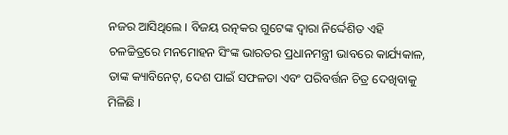ନଜର ଆସିଥିଲେ । ବିଜୟ ରତ୍ନକର ଗୁଟେଙ୍କ ଦ୍ୱାରା ନିର୍ଦ୍ଦେଶିତ ଏହି ଚଳଚ୍ଚିତ୍ରରେ ମନମୋହନ ସିଂଙ୍କ ଭାରତର ପ୍ରଧାନମନ୍ତ୍ରୀ ଭାବରେ କାର୍ଯ୍ୟକାଳ, ତାଙ୍କ କ୍ୟାବିନେଟ୍, ଦେଶ ପାଇଁ ସଫଳତା ଏବଂ ପରିବର୍ତ୍ତନ ଚିତ୍ର ଦେଖିବାକୁ ମିଳିଛି ।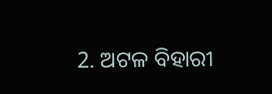2. ଅଟଳ ବିହାରୀ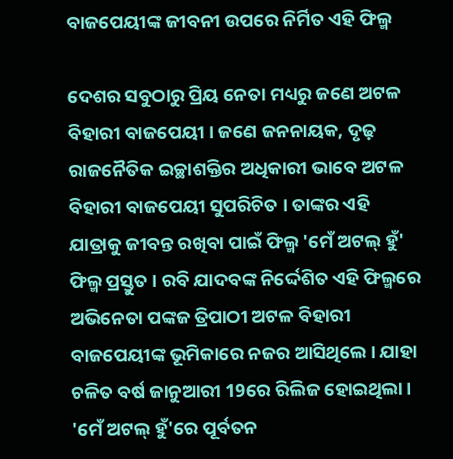ବାଜପେୟୀଙ୍କ ଜୀବନୀ ଉପରେ ନିର୍ମିତ ଏହି ଫିଲ୍ମ

ଦେଶର ସବୁଠାରୁ ପ୍ରିୟ ନେତା ମଧ୍ୟରୁ ଜଣେ ଅଟଳ ବିହାରୀ ବାଜପେୟୀ । ଜଣେ ଜନନାୟକ, ଦୃଢ଼ ରାଜନୈତିକ ଇଚ୍ଛାଶକ୍ତିର ଅଧିକାରୀ ଭାବେ ଅଟଳ ବିହାରୀ ବାଜପେୟୀ ସୁପରିଚିତ । ତାଙ୍କର ଏହି ଯାତ୍ରାକୁ ଜୀବନ୍ତ ରଖିବା ପାଇଁ ଫିଲ୍ମ 'ମେଁ ଅଟଲ୍ ହୁଁ' ଫିଲ୍ମ ପ୍ରସ୍ତୁତ । ରବି ଯାଦବଙ୍କ ନିର୍ଦ୍ଦେଶିତ ଏହି ଫିଲ୍ମରେ ଅଭିନେତା ପଙ୍କଜ ତ୍ରିପାଠୀ ଅଟଳ ବିହାରୀ ବାଜପେୟୀଙ୍କ ଭୂମିକାରେ ନଜର ଆସିଥିଲେ । ଯାହା ଚଳିତ ବର୍ଷ ଜାନୁଆରୀ 19ରେ ରିଲିଜ ହୋଇଥିଲା । 'ମେଁ ଅଟଲ୍ ହୁଁ'ରେ ପୂର୍ବତନ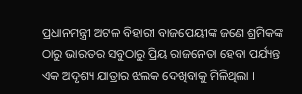ପ୍ରଧାନମନ୍ତ୍ରୀ ଅଟଳ ବିହାରୀ ବାଜପେୟୀଙ୍କ ଜଣେ ଶ୍ରମିକଙ୍କ ଠାରୁ ଭାରତର ସବୁଠାରୁ ପ୍ରିୟ ରାଜନେତା ହେବା ପର୍ଯ୍ୟନ୍ତ ଏକ ଅଦୃଶ୍ୟ ଯାତ୍ରାର ଝଲକ ଦେଖିବାକୁ ମିଳିଥିଲା ।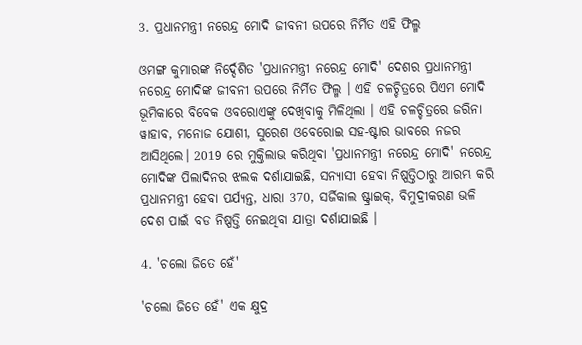3. ପ୍ରଧାନମନ୍ତ୍ରୀ ନରେନ୍ଦ୍ର ମୋଦି ଜୀବନୀ ଉପରେ ନିର୍ମିତ ଏହି ଫିଲ୍ମ

ଓମଙ୍ଗ କୁମାରଙ୍କ ନିର୍ଦ୍ଦେଶିତ 'ପ୍ରଧାନମନ୍ତ୍ରୀ ନରେନ୍ଦ୍ର ମୋଦି' ଦେଶର ପ୍ରଧାନମନ୍ତ୍ରୀ ନରେନ୍ଦ୍ର ମୋଦିଙ୍କ ଜୀବନୀ ଉପରେ ନିର୍ମିତ ଫିଲ୍ମ । ଏହି ଚଳଚ୍ଚିତ୍ରରେ ପିଏମ ମୋଦି ଭୂମିକାରେ ବିବେକ ଓବରୋଏଙ୍କୁ ଦେଖିବାକୁ ମିଳିଥିଲା । ଏହି ଚଳଚ୍ଚିତ୍ରରେ ଜରିନା ୱାହାବ, ମନୋଜ ଯୋଶୀ, ସୁରେଶ ଓବେରୋଇ ସହ-ଷ୍ଟାର ଭାବରେ ନଜର ଆସିଥିଲେ। 2019 ରେ ମୁକ୍ତିଲାଭ କରିଥିବା 'ପ୍ରଧାନମନ୍ତ୍ରୀ ନରେନ୍ଦ୍ର ମୋଦି' ନରେନ୍ଦ୍ର ମୋଦିଙ୍କ ପିଲାଦିନର ଝଲକ ଦର୍ଶାଯାଇଛି, ସନ୍ୟାସୀ ହେବା ନିଷ୍ପତ୍ତିଠାରୁ ଆରମ୍ଭ କରି ପ୍ରଧାନମନ୍ତ୍ରୀ ହେବା ପର୍ଯ୍ୟନ୍ତ, ଧାରା 370, ସର୍ଜିକାଲ ଷ୍ଟ୍ରାଇକ୍, ବିମୁଦ୍ରୀକରଣ ଭଳି ଦେଶ ପାଇଁ ବଡ ନିଷ୍ପତ୍ତି ନେଇଥିବା ଯାତ୍ରା ଦର୍ଶାଯାଇଛି ।

4. 'ଚଲୋ ଜିତେ ହେଁ'

'ଚଲୋ ଜିତେ ହେଁ' ଏକ କ୍ଷୁଦ୍ର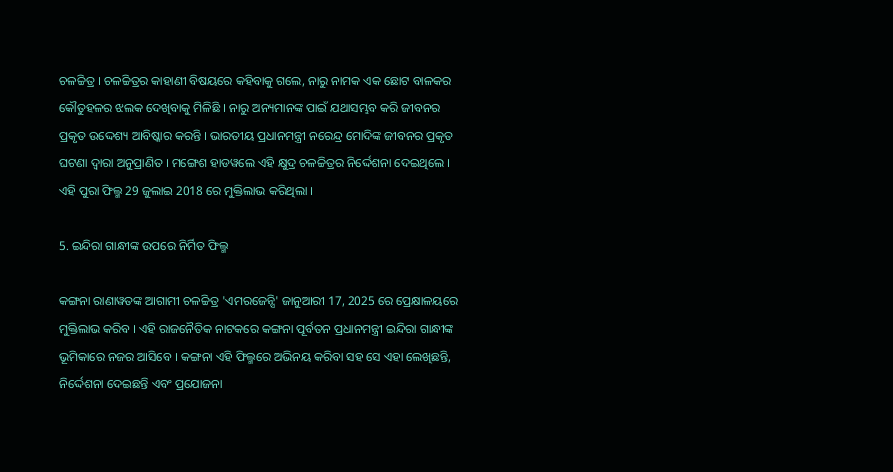ଚଳଚ୍ଚିତ୍ର । ଚଳଚ୍ଚିତ୍ରର କାହାଣୀ ବିଷୟରେ କହିବାକୁ ଗଲେ, ନାରୁ ନାମକ ଏକ ଛୋଟ ବାଳକର କୌତୁହଳର ଝଲକ ଦେଖିବାକୁ ମିଳିଛି । ନାରୁ ଅନ୍ୟମାନଙ୍କ ପାଇଁ ଯଥାସମ୍ଭବ କରି ଜୀବନର ପ୍ରକୃତ ଉଦ୍ଦେଶ୍ୟ ଆବିଷ୍କାର କରନ୍ତି । ଭାରତୀୟ ପ୍ରଧାନମନ୍ତ୍ରୀ ନରେନ୍ଦ୍ର ମୋଦିଙ୍କ ଜୀବନର ପ୍ରକୃତ ଘଟଣା ଦ୍ୱାରା ଅନୁପ୍ରାଣିତ । ମଙ୍ଗେଶ ହାଡୱଲେ ଏହି କ୍ଷୁଦ୍ର ଚଳଚ୍ଚିତ୍ରର ନିର୍ଦ୍ଦେଶନା ଦେଇଥିଲେ । ଏହି ପୁରା ଫିଲ୍ମ 29 ଜୁଲାଇ 2018 ରେ ମୁକ୍ତିଲାଭ କରିଥିଲା ।

5. ଇନ୍ଦିରା ଗାନ୍ଧୀଙ୍କ ଉପରେ ନିର୍ମିତ ଫିଲ୍ମ

କଙ୍ଗନା ରାଣାୱତଙ୍କ ଆଗାମୀ ଚଳଚ୍ଚିତ୍ର 'ଏମରଜେନ୍ସି' ଜାନୁଆରୀ 17, 2025 ରେ ପ୍ରେକ୍ଷାଳୟରେ ମୁକ୍ତିଲାଭ କରିବ । ଏହି ରାଜନୈତିକ ନାଟକରେ କଙ୍ଗନା ପୂର୍ବତନ ପ୍ରଧାନମନ୍ତ୍ରୀ ଇନ୍ଦିରା ଗାନ୍ଧୀଙ୍କ ଭୂମିକାରେ ନଜର ଆସିବେ । କଙ୍ଗନା ଏହି ଫିଲ୍ମରେ ଅଭିନୟ କରିବା ସହ ସେ ଏହା ଲେଖିଛନ୍ତି, ନିର୍ଦ୍ଦେଶନା ଦେଇଛନ୍ତି ଏବଂ ପ୍ରଯୋଜନା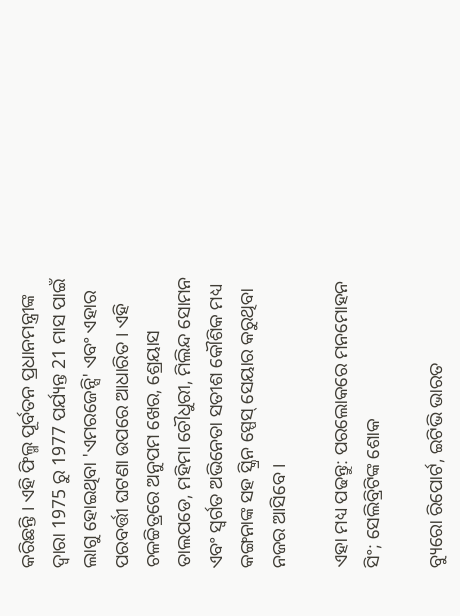କରିଛନ୍ତି । ଏହି ଫିଲ୍ମ ପୂର୍ବତନ ପ୍ରଧାନମନ୍ତ୍ରୀଙ୍କ ଦ୍ୱାରା 1975 ରୁ 1977 ପର୍ଯ୍ୟନ୍ତ 21 ମାସ ପାଇଁ ଲାଗୁ ହୋଇଥିବା 'ଏମରଜେନ୍ସି' ଏବଂ ଏହାର ପରବର୍ତ୍ତୀ ଘଟଣା ଉପରେ ଆଧାରିତ । ଏହି ଚଳଚ୍ଚିତ୍ରରେ ଅନୁପମ ଖେର, ଶ୍ରେୟାସ ତାଲପଡେ, ମହିମା ଚୌଧୁରୀ, ମିଲିନ୍ଦ ସୋମନ ଏବଂ ସ୍ୱର୍ଗତ ଅଭିନେତା ସତୀଶ କୌଶିକ ମଧ୍ୟ କଙ୍ଗନାଙ୍କ ସହ ସ୍କ୍ରିନ ସ୍ପେସ୍ ସେୟାର କରୁଥିବା ନଜର ଆସିବେ।

ଏହା ମଧ୍ୟ ପଢନ୍ତୁ: ପରଲୋକରେ ମନମୋହନ ସିଂ; ସେଲିବ୍ରିଟିଙ୍କ ଶୋକ

ବ୍ୟୁରୋ ରିପୋର୍ଟ, ଇଟିଭି ଭାରତ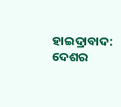ହାଇଦ୍ରାବାଦ: ଦେଶର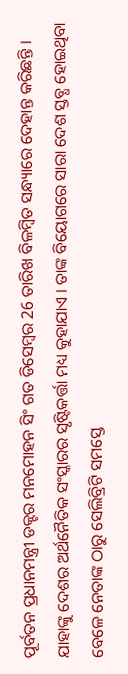ପୂର୍ବତନ ପ୍ରଧାନମନ୍ତ୍ରୀ ଡକ୍ଟର ମନମୋହନ ସିଂ ଗତ ଡିସେମ୍ବର 26 ତାରିଖ ବିଳମ୍ୱିତ ସନ୍ଧ୍ୟାରେ ଦେହାନ୍ତ କରିଛନ୍ତି । ଯାହାଙ୍କୁ ଦେଶର ଅର୍ଥନୈତିକ ସଂସ୍କାରର ସୃଷ୍ଟିକର୍ତ୍ତା ମଧ୍ୟ କୁହାଯାଏ । ତାଙ୍କ ବିୟୋଗରେ ସାରା ଦେଶ ସ୍ତବ୍ଧ ହୋଇଥିବା ବେଳେ ନେତାଙ୍କ ଠାରୁ ସେଲିବ୍ରିଟି ସମସ୍ତେ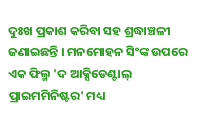ଦୁଃଖ ପ୍ରକାଶ କରିବା ସହ ଶ୍ରଦ୍ଧାଞ୍ଚଳୀ ଜଣାଇଛନ୍ତି । ମନମୋହନ ସିଂଙ୍କ ଉପରେ ଏକ ଫିଲ୍ମ 'ଦ ଆକ୍ସିଡେଣ୍ଟାଲ୍ ପ୍ରାଇମମିନିଷ୍ଟର' ମଧ୍ୟ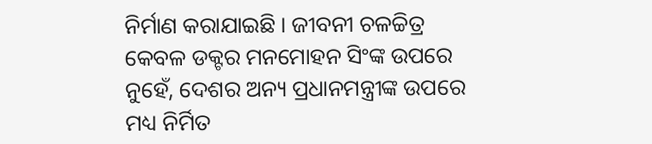ନିର୍ମାଣ କରାଯାଇଛି । ଜୀବନୀ ଚଳଚ୍ଚିତ୍ର କେବଳ ଡକ୍ଟର ମନମୋହନ ସିଂଙ୍କ ଉପରେ ନୁହେଁ, ଦେଶର ଅନ୍ୟ ପ୍ରଧାନମନ୍ତ୍ରୀଙ୍କ ଉପରେ ମଧ୍ୟ ନିର୍ମିତ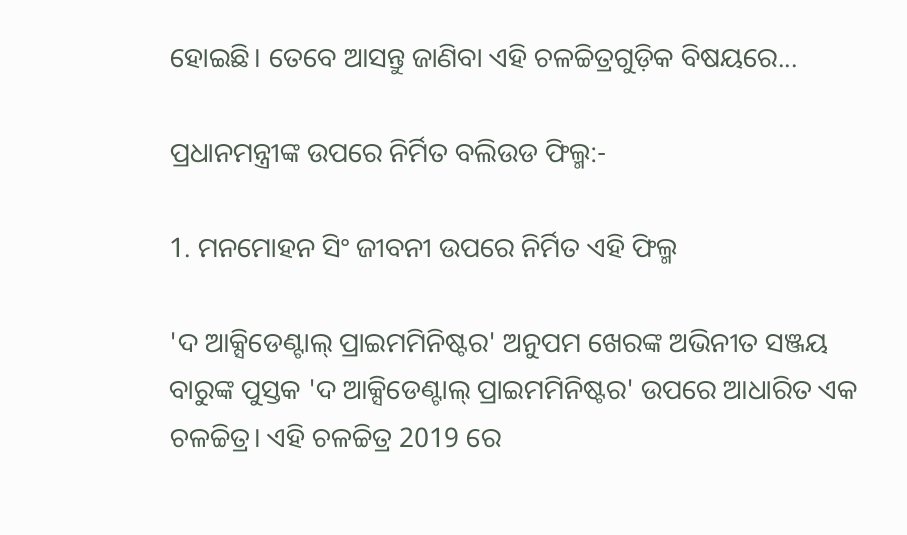ହୋଇଛି। ତେବେ ଆସନ୍ତୁ ଜାଣିବା ଏହି ଚଳଚ୍ଚିତ୍ରଗୁଡ଼ିକ ବିଷୟରେ...

ପ୍ରଧାନମନ୍ତ୍ରୀଙ୍କ ଉପରେ ନିର୍ମିତ ବଲିଉଡ ଫିଲ୍ମ:-

1. ମନମୋହନ ସିଂ ଜୀବନୀ ଉପରେ ନିର୍ମିତ ଏହି ଫିଲ୍ମ

'ଦ ଆକ୍ସିଡେଣ୍ଟାଲ୍ ପ୍ରାଇମମିନିଷ୍ଟର' ଅନୁପମ ଖେରଙ୍କ ଅଭିନୀତ ସଞ୍ଜୟ ବାରୁଙ୍କ ପୁସ୍ତକ 'ଦ ଆକ୍ସିଡେଣ୍ଟାଲ୍ ପ୍ରାଇମମିନିଷ୍ଟର' ଉପରେ ଆଧାରିତ ଏକ ଚଳଚ୍ଚିତ୍ର। ଏହି ଚଳଚ୍ଚିତ୍ର 2019 ରେ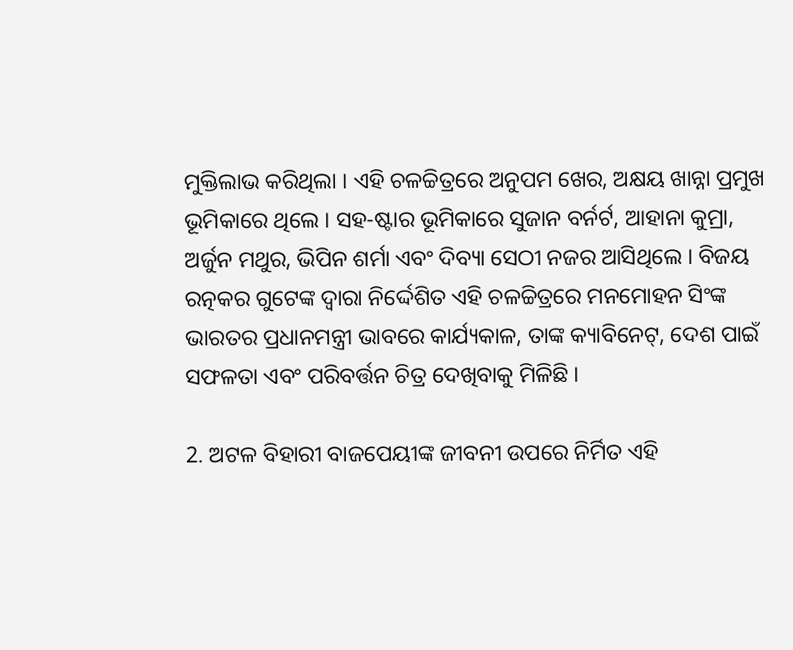ମୁକ୍ତିଲାଭ କରିଥିଲା । ଏହି ଚଳଚ୍ଚିତ୍ରରେ ଅନୁପମ ଖେର, ଅକ୍ଷୟ ଖାନ୍ନା ପ୍ରମୁଖ ଭୂମିକାରେ ଥିଲେ । ସହ-ଷ୍ଟାର ଭୂମିକାରେ ସୁଜାନ ବର୍ନର୍ଟ, ଆହାନା କୁମ୍ରା, ଅର୍ଜୁନ ମଥୁର, ଭିପିନ ଶର୍ମା ଏବଂ ଦିବ୍ୟା ସେଠୀ ନଜର ଆସିଥିଲେ । ବିଜୟ ରତ୍ନକର ଗୁଟେଙ୍କ ଦ୍ୱାରା ନିର୍ଦ୍ଦେଶିତ ଏହି ଚଳଚ୍ଚିତ୍ରରେ ମନମୋହନ ସିଂଙ୍କ ଭାରତର ପ୍ରଧାନମନ୍ତ୍ରୀ ଭାବରେ କାର୍ଯ୍ୟକାଳ, ତାଙ୍କ କ୍ୟାବିନେଟ୍, ଦେଶ ପାଇଁ ସଫଳତା ଏବଂ ପରିବର୍ତ୍ତନ ଚିତ୍ର ଦେଖିବାକୁ ମିଳିଛି ।

2. ଅଟଳ ବିହାରୀ ବାଜପେୟୀଙ୍କ ଜୀବନୀ ଉପରେ ନିର୍ମିତ ଏହି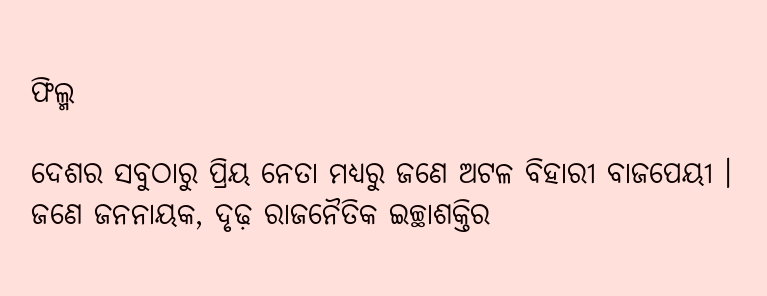ଫିଲ୍ମ

ଦେଶର ସବୁଠାରୁ ପ୍ରିୟ ନେତା ମଧ୍ୟରୁ ଜଣେ ଅଟଳ ବିହାରୀ ବାଜପେୟୀ । ଜଣେ ଜନନାୟକ, ଦୃଢ଼ ରାଜନୈତିକ ଇଚ୍ଛାଶକ୍ତିର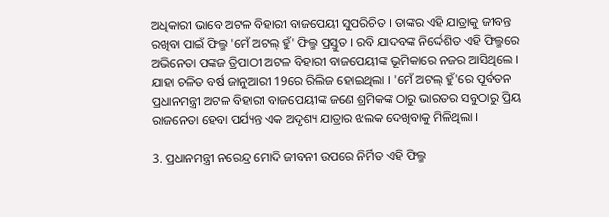ଅଧିକାରୀ ଭାବେ ଅଟଳ ବିହାରୀ ବାଜପେୟୀ ସୁପରିଚିତ । ତାଙ୍କର ଏହି ଯାତ୍ରାକୁ ଜୀବନ୍ତ ରଖିବା ପାଇଁ ଫିଲ୍ମ 'ମେଁ ଅଟଲ୍ ହୁଁ' ଫିଲ୍ମ ପ୍ରସ୍ତୁତ । ରବି ଯାଦବଙ୍କ ନିର୍ଦ୍ଦେଶିତ ଏହି ଫିଲ୍ମରେ ଅଭିନେତା ପଙ୍କଜ ତ୍ରିପାଠୀ ଅଟଳ ବିହାରୀ ବାଜପେୟୀଙ୍କ ଭୂମିକାରେ ନଜର ଆସିଥିଲେ । ଯାହା ଚଳିତ ବର୍ଷ ଜାନୁଆରୀ 19ରେ ରିଲିଜ ହୋଇଥିଲା । 'ମେଁ ଅଟଲ୍ ହୁଁ'ରେ ପୂର୍ବତନ ପ୍ରଧାନମନ୍ତ୍ରୀ ଅଟଳ ବିହାରୀ ବାଜପେୟୀଙ୍କ ଜଣେ ଶ୍ରମିକଙ୍କ ଠାରୁ ଭାରତର ସବୁଠାରୁ ପ୍ରିୟ ରାଜନେତା ହେବା ପର୍ଯ୍ୟନ୍ତ ଏକ ଅଦୃଶ୍ୟ ଯାତ୍ରାର ଝଲକ ଦେଖିବାକୁ ମିଳିଥିଲା ।

3. ପ୍ରଧାନମନ୍ତ୍ରୀ ନରେନ୍ଦ୍ର ମୋଦି ଜୀବନୀ ଉପରେ ନିର୍ମିତ ଏହି ଫିଲ୍ମ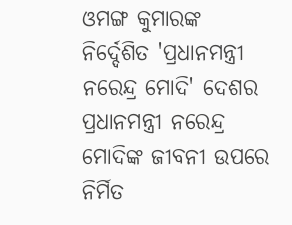ଓମଙ୍ଗ କୁମାରଙ୍କ ନିର୍ଦ୍ଦେଶିତ 'ପ୍ରଧାନମନ୍ତ୍ରୀ ନରେନ୍ଦ୍ର ମୋଦି' ଦେଶର ପ୍ରଧାନମନ୍ତ୍ରୀ ନରେନ୍ଦ୍ର ମୋଦିଙ୍କ ଜୀବନୀ ଉପରେ ନିର୍ମିତ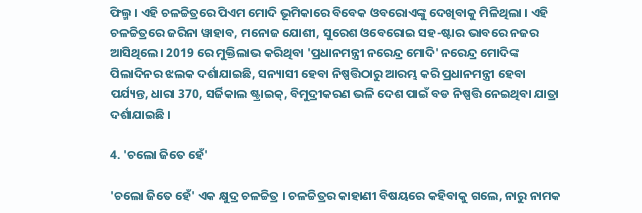ଫିଲ୍ମ । ଏହି ଚଳଚ୍ଚିତ୍ରରେ ପିଏମ ମୋଦି ଭୂମିକାରେ ବିବେକ ଓବରୋଏଙ୍କୁ ଦେଖିବାକୁ ମିଳିଥିଲା । ଏହି ଚଳଚ୍ଚିତ୍ରରେ ଜରିନା ୱାହାବ, ମନୋଜ ଯୋଶୀ, ସୁରେଶ ଓବେରୋଇ ସହ-ଷ୍ଟାର ଭାବରେ ନଜର ଆସିଥିଲେ। 2019 ରେ ମୁକ୍ତିଲାଭ କରିଥିବା 'ପ୍ରଧାନମନ୍ତ୍ରୀ ନରେନ୍ଦ୍ର ମୋଦି' ନରେନ୍ଦ୍ର ମୋଦିଙ୍କ ପିଲାଦିନର ଝଲକ ଦର୍ଶାଯାଇଛି, ସନ୍ୟାସୀ ହେବା ନିଷ୍ପତ୍ତିଠାରୁ ଆରମ୍ଭ କରି ପ୍ରଧାନମନ୍ତ୍ରୀ ହେବା ପର୍ଯ୍ୟନ୍ତ, ଧାରା 370, ସର୍ଜିକାଲ ଷ୍ଟ୍ରାଇକ୍, ବିମୁଦ୍ରୀକରଣ ଭଳି ଦେଶ ପାଇଁ ବଡ ନିଷ୍ପତ୍ତି ନେଇଥିବା ଯାତ୍ରା ଦର୍ଶାଯାଇଛି ।

4. 'ଚଲୋ ଜିତେ ହେଁ'

'ଚଲୋ ଜିତେ ହେଁ' ଏକ କ୍ଷୁଦ୍ର ଚଳଚ୍ଚିତ୍ର । ଚଳଚ୍ଚିତ୍ରର କାହାଣୀ ବିଷୟରେ କହିବାକୁ ଗଲେ, ନାରୁ ନାମକ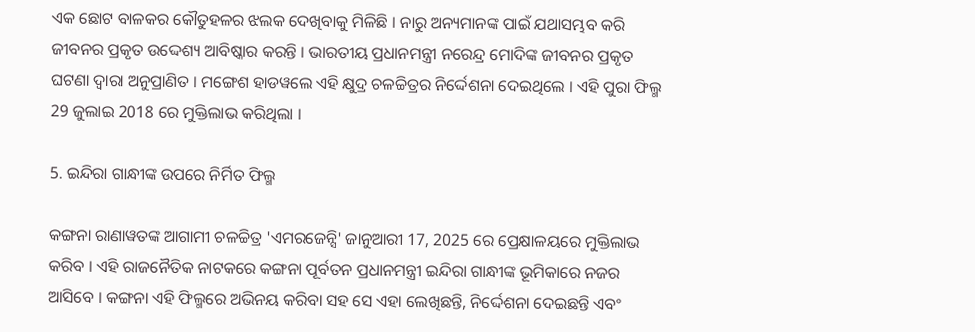ଏକ ଛୋଟ ବାଳକର କୌତୁହଳର ଝଲକ ଦେଖିବାକୁ ମିଳିଛି । ନାରୁ ଅନ୍ୟମାନଙ୍କ ପାଇଁ ଯଥାସମ୍ଭବ କରି ଜୀବନର ପ୍ରକୃତ ଉଦ୍ଦେଶ୍ୟ ଆବିଷ୍କାର କରନ୍ତି । ଭାରତୀୟ ପ୍ରଧାନମନ୍ତ୍ରୀ ନରେନ୍ଦ୍ର ମୋଦିଙ୍କ ଜୀବନର ପ୍ରକୃତ ଘଟଣା ଦ୍ୱାରା ଅନୁପ୍ରାଣିତ । ମଙ୍ଗେଶ ହାଡୱଲେ ଏହି କ୍ଷୁଦ୍ର ଚଳଚ୍ଚିତ୍ରର ନିର୍ଦ୍ଦେଶନା ଦେଇଥିଲେ । ଏହି ପୁରା ଫିଲ୍ମ 29 ଜୁଲାଇ 2018 ରେ ମୁକ୍ତିଲାଭ କରିଥିଲା ।

5. ଇନ୍ଦିରା ଗାନ୍ଧୀଙ୍କ ଉପରେ ନିର୍ମିତ ଫିଲ୍ମ

କଙ୍ଗନା ରାଣାୱତଙ୍କ ଆଗାମୀ ଚଳଚ୍ଚିତ୍ର 'ଏମରଜେନ୍ସି' ଜାନୁଆରୀ 17, 2025 ରେ ପ୍ରେକ୍ଷାଳୟରେ ମୁକ୍ତିଲାଭ କରିବ । ଏହି ରାଜନୈତିକ ନାଟକରେ କଙ୍ଗନା ପୂର୍ବତନ ପ୍ରଧାନମନ୍ତ୍ରୀ ଇନ୍ଦିରା ଗାନ୍ଧୀଙ୍କ ଭୂମିକାରେ ନଜର ଆସିବେ । କଙ୍ଗନା ଏହି ଫିଲ୍ମରେ ଅଭିନୟ କରିବା ସହ ସେ ଏହା ଲେଖିଛନ୍ତି, ନିର୍ଦ୍ଦେଶନା ଦେଇଛନ୍ତି ଏବଂ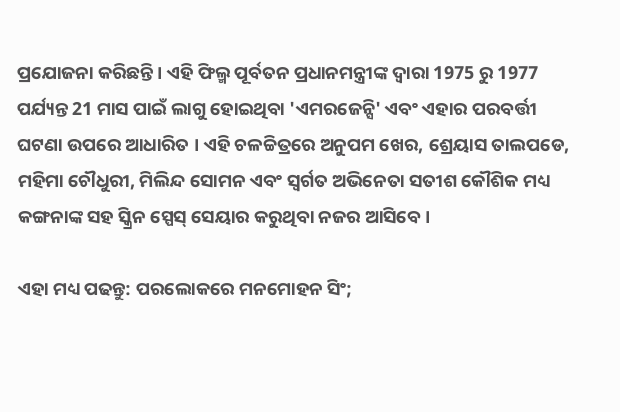ପ୍ରଯୋଜନା କରିଛନ୍ତି । ଏହି ଫିଲ୍ମ ପୂର୍ବତନ ପ୍ରଧାନମନ୍ତ୍ରୀଙ୍କ ଦ୍ୱାରା 1975 ରୁ 1977 ପର୍ଯ୍ୟନ୍ତ 21 ମାସ ପାଇଁ ଲାଗୁ ହୋଇଥିବା 'ଏମରଜେନ୍ସି' ଏବଂ ଏହାର ପରବର୍ତ୍ତୀ ଘଟଣା ଉପରେ ଆଧାରିତ । ଏହି ଚଳଚ୍ଚିତ୍ରରେ ଅନୁପମ ଖେର, ଶ୍ରେୟାସ ତାଲପଡେ, ମହିମା ଚୌଧୁରୀ, ମିଲିନ୍ଦ ସୋମନ ଏବଂ ସ୍ୱର୍ଗତ ଅଭିନେତା ସତୀଶ କୌଶିକ ମଧ୍ୟ କଙ୍ଗନାଙ୍କ ସହ ସ୍କ୍ରିନ ସ୍ପେସ୍ ସେୟାର କରୁଥିବା ନଜର ଆସିବେ।

ଏହା ମଧ୍ୟ ପଢନ୍ତୁ: ପରଲୋକରେ ମନମୋହନ ସିଂ;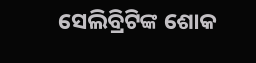ସେଲିବ୍ରିଟିଙ୍କ ଶୋକ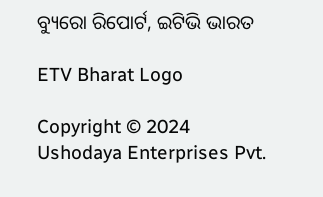ବ୍ୟୁରୋ ରିପୋର୍ଟ, ଇଟିଭି ଭାରତ

ETV Bharat Logo

Copyright © 2024 Ushodaya Enterprises Pvt.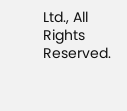Ltd., All Rights Reserved.